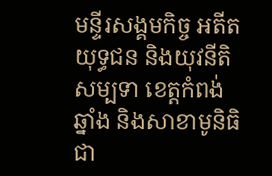មន្ទីរសង្គមកិច្ច អតីតយុទ្ធជន និងយុវនីតិសម្បទា ខេត្តកំពង់ឆ្នាំង និងសាខាមូនិធិជា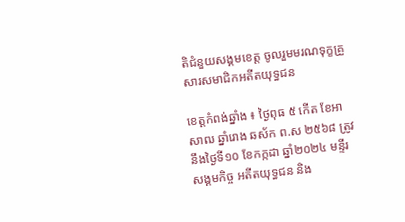តិជំនួយសង្គមខេត្ត ចូលរួមមរណទុក្ខគ្រួសារសមាជិកអតីតយុទ្ធជន

ខេត្តកំពង់ឆ្នាំង ៖ ថ្ងៃពុធ ៥ កើត ខែអាសាឍ ឆ្នាំរោង ឆស័ក ព.ស ២៥៦៨ ត្រូវនឹងថ្ងៃទី១០ ខែកក្កដា ឆ្នាំ២០២៤ មន្ទីរសង្គមកិច្ច អតីតយុទ្ធជន និង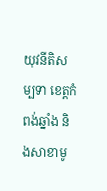យុវនីតិសម្បទា ខេត្តកំពង់ឆ្នាំង និងសាខាមូ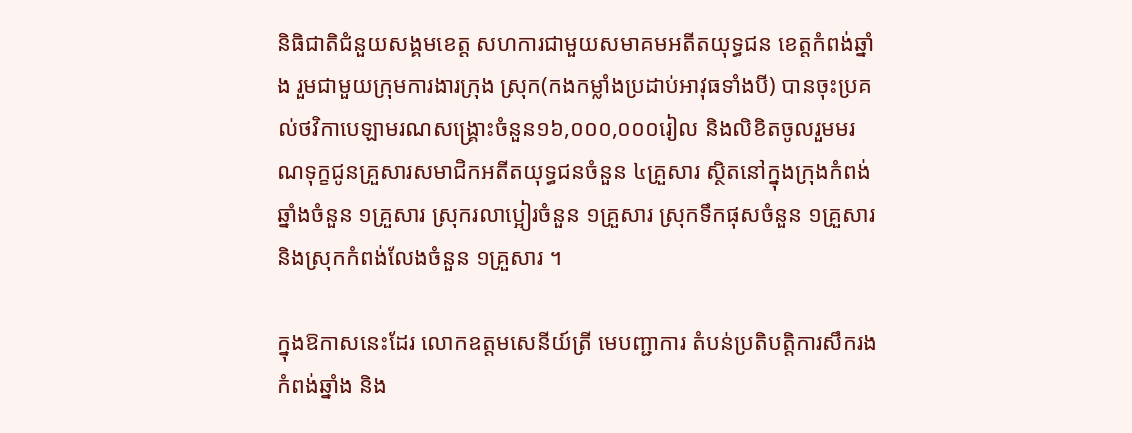និធិជាតិជំនួយសង្គមខេត្ត សហការជាមួយសមាគមអតីតយុទ្ធជន ខេត្តកំពង់ឆ្នាំង រួមជាមួយក្រុមការងារក្រុង ស្រុក(កងកម្លាំងប្រដាប់អាវុធទាំងបី) បានចុះប្រគល់ថវិកាបេឡាមរណសង្រ្គោះចំនួន១៦,០០០,០០០រៀល និងលិខិតចូលរួមមរណទុក្ខជូនគ្រួសារសមាជិកអតីតយុទ្ធជនចំនួន ៤គ្រួសារ ស្ថិតនៅក្នុងក្រុងកំពង់ឆ្នាំងចំនួន ១គ្រួសារ ស្រុករលាប្អៀរចំនួន ១គ្រួសារ ស្រុកទឹកផុសចំនួន ១គ្រួសារ និងស្រុកកំពង់លែងចំនួន ១គ្រួសារ ។

ក្នុងឱកាសនេះដែរ លោកឧត្តមសេនីយ៍ត្រី មេបញ្ជាការ តំបន់ប្រតិបត្តិការសឹករង កំពង់ឆ្នាំង និង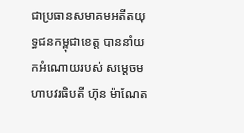ជាប្រធានសមាគមអតីតយុទ្ធជនកម្ពុជាខេត្ត បាននាំយកអំណោយរបស់ សម្ដេចមហាបវរធិបតី ហ៊ុន ម៉ាណែត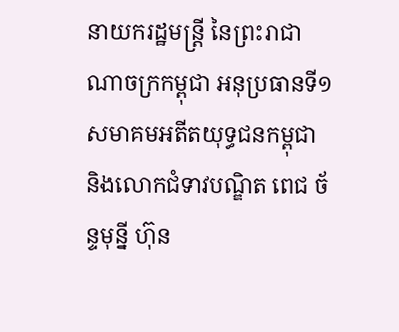នាយករដ្ឋមន្ត្រី នៃព្រះរាជាណាចក្រកម្ពុជា អនុប្រធានទី១ សមាគមអតីតយុទ្ធជនកម្ពុជា និងលោកជំទាវបណ្ឌិត ពេជ ច័ន្ទមុន្នី ហ៊ុន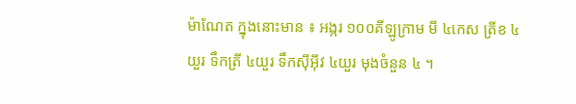ម៉ាណែត ក្នុងនោះមាន ៖ អង្ករ ១០០គីឡូក្រាម មី ៤កេស ត្រីខ ៤យួរ ទឹកត្រី ៤យួរ ទឹកស៊ីអ៊ីវ ៤យួរ មុងចំនួន ៤ ។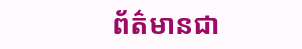ព័ត៌មានជា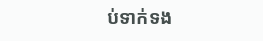ប់ទាក់ទង